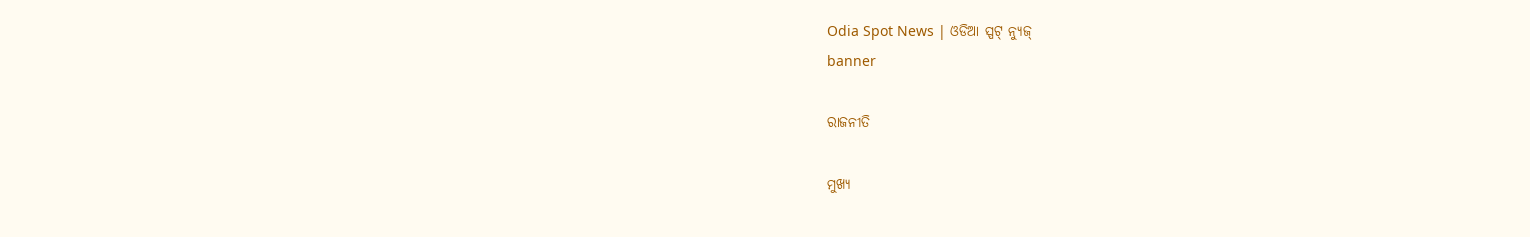Odia Spot News | ଓଡିଆ ସ୍ପଟ୍ ନ୍ୟୁଜ୍
banner

ରାଜନୀତି

ମୁଖ୍ୟ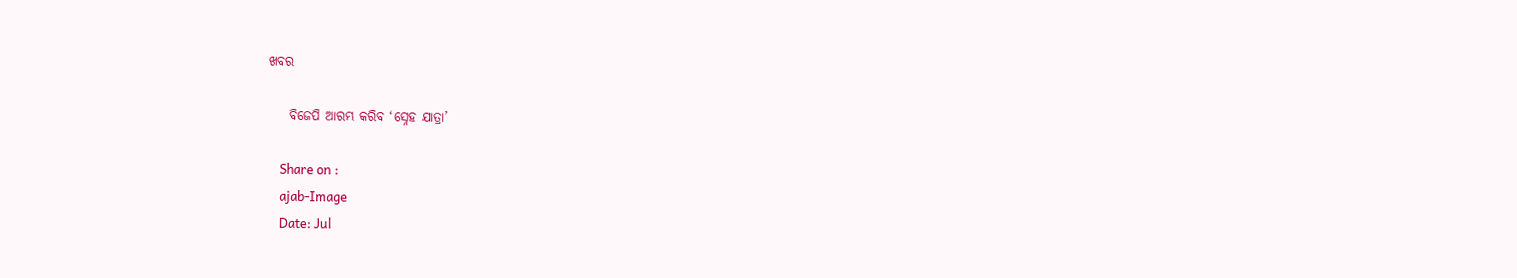ଖବର

    ବିଜେପି ଆରମ୍ଭ କରିବ ‘ସ୍ନେହ ଯାତ୍ରା’

    Share on :
    ajab-Image
    Date: Jul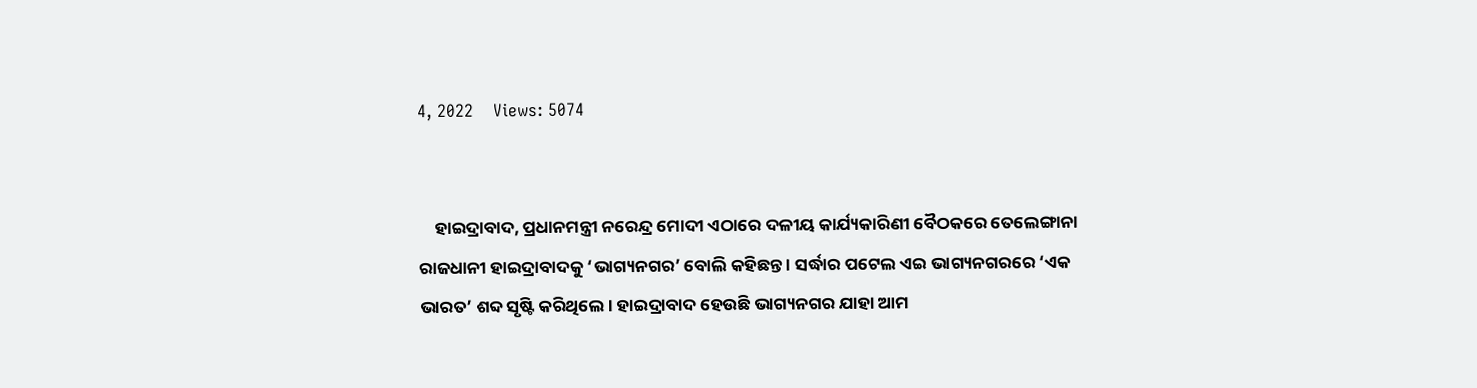4, 2022    Views: 5074


    ହାଇଦ୍ରାବାଦ, ପ୍ରଧାନମନ୍ତ୍ରୀ ନରେନ୍ଦ୍ର ମୋଦୀ ଏଠାରେ ଦଳୀୟ କାର୍ଯ୍ୟକାରିଣୀ ବୈଠକରେ ତେଲେଙ୍ଗାନା ରାଜଧାନୀ ହାଇଦ୍ରାବାଦକୁ ‘ଭାଗ୍ୟନଗର’ ବୋଲି କହିଛନ୍ତ । ସର୍ଦ୍ଧାର ପଟେଲ ଏଇ ଭାଗ୍ୟନଗରରେ ‘ଏକ ଭାରତ’ ଶବ୍ଦ ସୃଷ୍ଟି କରିଥିଲେ । ହାଇଦ୍ରାବାଦ ହେଉଛି ଭାଗ୍ୟନଗର ଯାହା ଆମ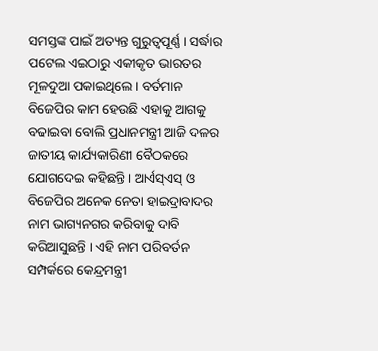ସମସ୍ତଙ୍କ ପାଇଁ ଅତ୍ୟନ୍ତ ଗୁରୁତ୍ୱପୂର୍ଣ୍ଣ । ସର୍ଦ୍ଧାର ପଟେଲ ଏଇଠାରୁ ଏକୀକୃତ ଭାରତର ମୂଳଦୁଆ ପକାଇଥିଲେ । ବର୍ତମାନ ବିଜେପିର କାମ ହେଉଛି ଏହାକୁ ଆଗକୁ ବଢାଇବା ବୋଲି ପ୍ରଧାନମନ୍ତ୍ରୀ ଆଜି ଦଳର ଜାତୀୟ କାର୍ଯ୍ୟକାରିଣୀ ବୈଠକରେ ଯୋଗଦେଇ କହିଛନ୍ତି । ଆର୍ଏସ୍ଏସ୍ ଓ ବିଜେପିର ଅନେକ ନେତା ହାଇଦ୍ରାବାଦର ନାମ ଭାଗ୍ୟନଗର କରିବାକୁ ଦାବି କରିଆସୁଛନ୍ତି । ଏହି ନାମ ପରିବର୍ତନ ସମ୍ପର୍କରେ କେନ୍ଦ୍ରମନ୍ତ୍ରୀ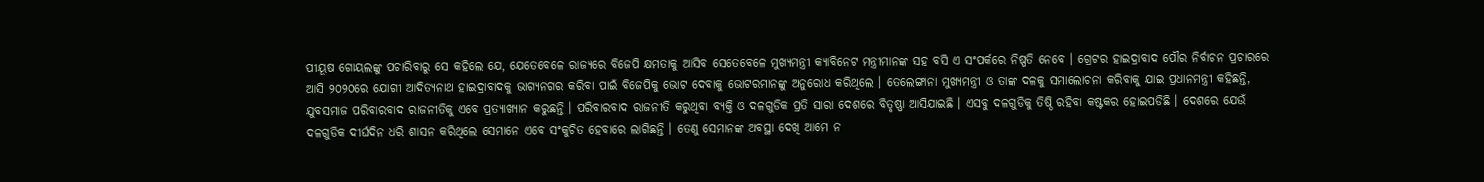ପୀୟୂଷ ଗୋୟଲଙ୍କୁ ପଚାରିବାରୁ ସେ କହିଲେ ଯେ, ଯେତେବେଳେ ରାଜ୍ୟରେ ବିଜେପି କ୍ଷମତାକୁ ଆସିବ ସେତେବେଳେ ମୁଖ୍ୟମନ୍ତ୍ରୀ କ୍ୟାବିନେଟ ମନ୍ତ୍ରୀମାନଙ୍କ ସହ ବସି ଏ ସଂପର୍କରେ ନିଷ୍ପତି ନେବେ । ଗ୍ରେଟର ହାଇଦ୍ରାବାଦ ପୌର ନିର୍ବାଚନ ପ୍ରଚାରରେ ଆସି ୨୦୨୦ରେ ଯୋଗୀ ଆଦିତ୍ୟନାଥ ହାଇଦ୍ରାବାଦକୁ ଭାଗ୍ୟନଗର କରିବା ପାଇଁ ବିଜେପିକୁ ଭୋଟ ଦେବାକୁ ଭୋଟରମାନଙ୍କୁ ଅନୁରୋଧ କରିଥିଲେ । ତେଲେଙ୍ଗାନା ମୁଖ୍ୟମନ୍ତ୍ରୀ ଓ ତାଙ୍କ ଦଳକୁ ସମାଲୋଚନା କରିବାକୁ ଯାଇ ପ୍ରଧାନମନ୍ତ୍ରୀ କହିଛନ୍ତି, ଯୁବସମାଜ ପରିବାରବାଦ ରାଜନୀତିକୁ ଏବେ ପ୍ରତ୍ୟାଖ୍ୟାନ କରୁଛନ୍ତି । ପରିବାରବାଦ ରାଜନୀତି କରୁଥିବା ବ୍ୟକ୍ତି ଓ ଦଳଗୁଡିକ ପ୍ରତି ସାରା ଦେଶରେ ବିତୃଷ୍ଣା ଆସିଯାଇଛି । ଏସବୁ ଦଳଗୁଡିକୁ ତିଷ୍ଠି ରହିବା କଷ୍ଟକର ହୋଇପଡିଛି । ଦେଶରେ ଯେଉଁ ଦଳଗୁଡିକ ଦୀର୍ଘଦିନ ଧରି ଶାସନ କରିଥିଲେ ସେମାନେ ଏବେ ସଂକୁଚିତ ହେବାରେ ଲାଗିଛନ୍ତି । ତେଣୁ ସେମାନଙ୍କ ଅବସ୍ଥା ଦେଖି ଆମେ ନ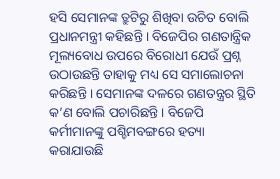ହସି ସେମାନଙ୍କ ତ୍ରୁଟିରୁ ଶିଖିବା ଉଚିତ ବୋଲି ପ୍ରଧାନମନ୍ତ୍ରୀ କହିଛନ୍ତି । ବିଜେପିର ଗଣତାନ୍ତ୍ରିକ ମୂଲ୍ୟବୋଧ ଉପରେ ବିରୋଧୀ ଯେଉଁ ପ୍ରଶ୍ନ ଉଠାଉଛନ୍ତି ତାହାକୁ ମଧ୍ୟ ସେ ସମାଲୋଚନା କରିଛନ୍ତି । ସେମାନଙ୍କ ଦଳରେ ଗଣତନ୍ତ୍ରର ସ୍ଥିତି କ’ଣ ବୋଲି ପଚାରିଛନ୍ତି । ବିଜେପି କର୍ମୀମାନଙ୍କୁ ପଶ୍ଚିମବଙ୍ଗରେ ହତ୍ୟା କରାଯାଉଛି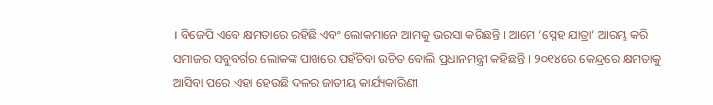। ବିଜେପି ଏବେ କ୍ଷମତାରେ ରହିଛି ଏବଂ ଲୋକମାନେ ଆମକୁ ଭରସା କରିଛନ୍ତି । ଆମେ ‘ସ୍ନେହ ଯାତ୍ରା’ ଆରମ୍ଭ କରି ସମାଜର ସବୁବର୍ଗର ଲୋକଙ୍କ ପାଖରେ ପହଁଚିବା ଉଚିତ ବୋଲି ପ୍ରଧାନମନ୍ତ୍ରୀ କହିଛନ୍ତି । ୨୦୧୪ରେ କେନ୍ଦ୍ରରେ କ୍ଷମତାକୁ ଆସିବା ପରେ ଏହା ହେଉଛି ଦଳର ଜାତୀୟ କାର୍ଯ୍ୟକାରିଣୀ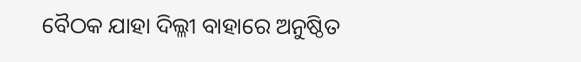ବୈଠକ ଯାହା ଦିଲ୍ଳୀ ବାହାରେ ଅନୁଷ୍ଠିତ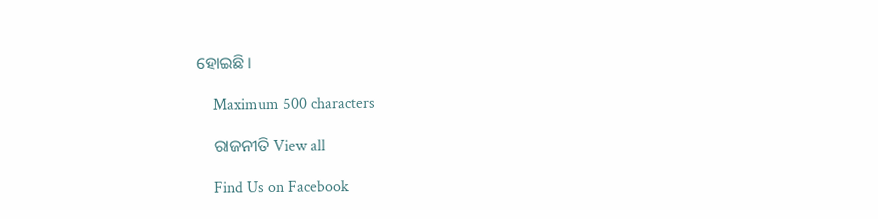ହୋଇଛି ।

    Maximum 500 characters

    ରାଜନୀତି View all

    Find Us on Facebook